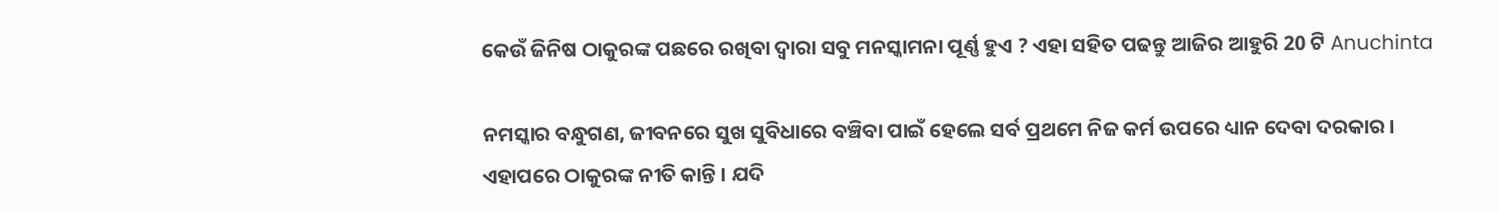କେଉଁ ଜିନିଷ ଠାକୁରଙ୍କ ପଛରେ ରଖିବା ଦ୍ଵାରା ସବୁ ମନସ୍କାମନା ପୂର୍ଣ୍ଣ ହୁଏ ? ଏହା ସହିତ ପଢନ୍ତୁ ଆଜିର ଆହୁରି 20 ଟି Anuchinta

ନମସ୍କାର ବନ୍ଧୁଗଣ, ଜୀବନରେ ସୁଖ ସୁବିଧାରେ ବଞ୍ଚିବା ପାଇଁ ହେଲେ ସର୍ବ ପ୍ରଥମେ ନିଜ କର୍ମ ଉପରେ ଧ୍ୟାନ ଦେବା ଦରକାର । ଏହାପରେ ଠାକୁରଙ୍କ ନୀତି କାନ୍ତି । ଯଦି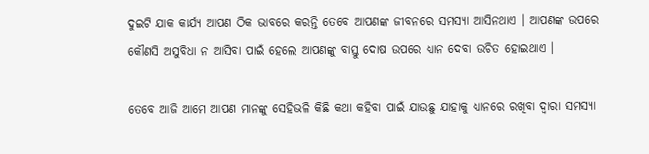ଦୁଇଟି ଯାକ କାର୍ଯ୍ୟ ଆପଣ ଠିକ ଭାବରେ କରନ୍ତି ତେବେ ଆପଣଙ୍କ ଜୀବନରେ ସମସ୍ୟା ଆସିନଥାଏ । ଆପଣଙ୍କ ଉପରେ କୌଣସି ଅସୁବିଧା ନ ଆସିବା ପାଇଁ ହେଲେ ଆପଣଙ୍କୁ ବାସ୍ତୁ ଦୋଷ ଉପରେ ଧ୍ୟାନ ଦେବା ଉଚିତ ହୋଇଥାଏ ।

ତେବେ ଆଜି ଆମେ ଆପଣ ମାନଙ୍କୁ ସେହିଭଳି କିଛି କଥା କହିବା ପାଇଁ ଯାଉଛୁ ଯାହାକୁ ଧ୍ୟାନରେ ରଖିବା ଦ୍ଵାରା ସମସ୍ୟା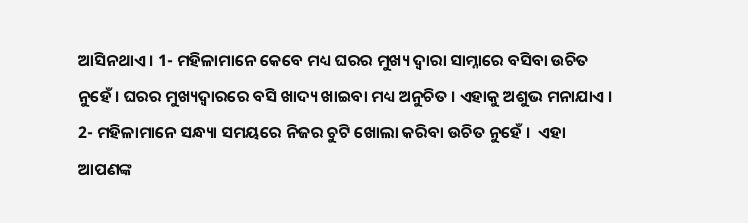ଆସିନଥାଏ । 1- ମହିଳାମାନେ କେବେ ମଧ୍ୟ ଘରର ମୁଖ୍ୟ ଦ୍ଵାରା ସାମ୍ନାରେ ବସିବା ଉଚିତ ନୁହେଁ । ଘରର ମୁଖ୍ୟଦ୍ଵାରରେ ବସି ଖାଦ୍ୟ ଖାଇବା ମଧ୍ୟ ଅନୁଚିତ । ଏହାକୁ ଅଶୁଭ ମନାଯାଏ । 2- ମହିଳାମାନେ ସନ୍ଧ୍ୟା ସମୟରେ ନିଜର ଚୁଟି ଖୋଲା କରିବା ଉଚିତ ନୁହେଁ ।  ଏହା ଆପଣଙ୍କ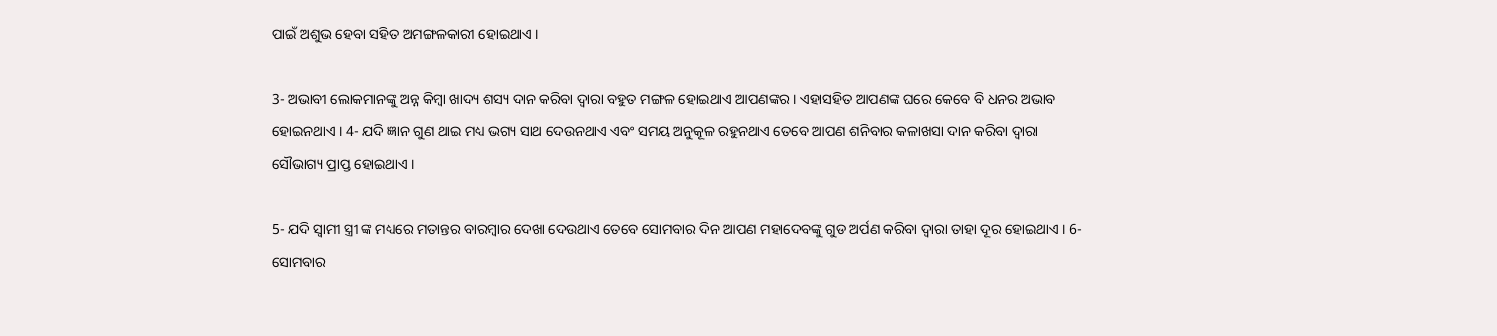ପାଇଁ ଅଶୁଭ ହେବା ସହିତ ଅମଙ୍ଗଳକାରୀ ହୋଇଥାଏ ।

3- ଅଭାବୀ ଲୋକମାନଙ୍କୁ ଅନ୍ନ କିମ୍ବା ଖାଦ୍ୟ ଶସ୍ୟ ଦାନ କରିବା ଦ୍ଵାରା ବହୁତ ମଙ୍ଗଳ ହୋଇଥାଏ ଆପଣଙ୍କର । ଏହାସହିତ ଆପଣଙ୍କ ଘରେ କେବେ ବି ଧନର ଅଭାବ ହୋଇନଥାଏ । 4- ଯଦି ଜ୍ଞାନ ଗୁଣ ଥାଇ ମଧ୍ୟ ଭଗ୍ୟ ସାଥ ଦେଉନଥାଏ ଏବଂ ସମୟ ଅନୁକୂଳ ରହୁନଥାଏ ତେବେ ଆପଣ ଶନିବାର କଳାଖସା ଦାନ କରିବା ଦ୍ଵାରା ସୌଭାଗ୍ୟ ପ୍ରାପ୍ତ ହୋଇଥାଏ ।

5- ଯଦି ସ୍ଵାମୀ ସ୍ତ୍ରୀ ଙ୍କ ମଧ୍ୟରେ ମତାନ୍ତର ବାରମ୍ବାର ଦେଖା ଦେଉଥାଏ ତେବେ ସୋମବାର ଦିନ ଆପଣ ମହାଦେବଙ୍କୁ ଗୁଡ ଅର୍ପଣ କରିବା ଦ୍ଵାରା ତାହା ଦୂର ହୋଇଥାଏ । 6- ସୋମବାର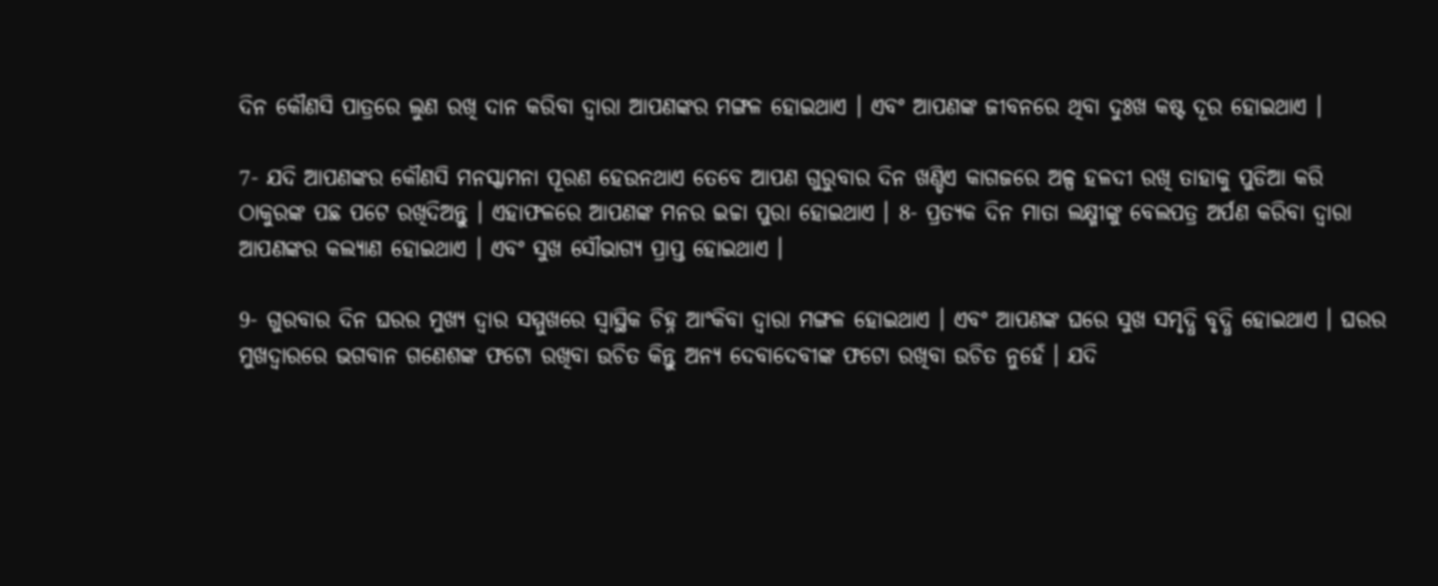ଦିନ କୌଣସି ପାତ୍ରରେ ଲୁଣ ରଖି ଦାନ କରିବା ଦ୍ଵାରା ଆପଣଙ୍କର ମଙ୍ଗଳ ହୋଇଥାଏ । ଏବଂ ଆପଣଙ୍କ ଜୀବନରେ ଥିବା ଦୁଃଖ କଷ୍ଟ ଦୂର ହୋଇଥାଏ ।

7- ଯଦି ଆପଣଙ୍କର କୌଣସି ମନସ୍କାମନା ପୂରଣ ହେଉନଥାଏ ତେବେ ଆପଣ ଗୁରୁବାର ଦିନ ଖଣ୍ଡିଏ କାଗଜରେ ଅଳ୍ପ ହଳଦୀ ରଖି ତାହାକୁ ପୁଡିଆ କରି ଠାକୁରଙ୍କ ପଛ ପଟେ ରଖିଦିଅନ୍ତୁ । ଏହାଫଳରେ ଆପଣଙ୍କ ମନର ଇଚ୍ଚା ପୁରା ହୋଇଥାଏ । 8- ପ୍ରତ୍ୟକ ଦିନ ମାତା ଲକ୍ଷ୍ମୀଙ୍କୁ ବେଲପତ୍ର ଅର୍ପଣ କରିବା ଦ୍ଵାରା ଆପଣଙ୍କର କଲ୍ୟାଣ ହୋଇଥାଏ । ଏବଂ ସୁଖ ସୌଭାଗ୍ୟ ପ୍ରାପ୍ତ ହୋଇଥାଏ ।

9- ଗୁରବାର ଦିନ ଘରର ମୁଖ୍ୟ ଦ୍ଵାର ସମ୍ମୁଖରେ ସ୍ଵାସ୍ଥିକ ଚିହ୍ନ ଆଂକିବା ଦ୍ଵାରା ମଙ୍ଗଳ ହୋଇଥାଏ । ଏବଂ ଆପଣଙ୍କ ଘରେ ସୁଖ ସମୃଦ୍ଧି ବୃଦ୍ଧି ହୋଇଥାଏ । ଘରର ମୁଖଦ୍ଵାରରେ ଭଗବାନ ଗଣେଶଙ୍କ ଫଟୋ ରଖିବା ଉଚିତ କିନ୍ତୁ ଅନ୍ୟ ଦେବାଦେବୀଙ୍କ ଫଟୋ ରଖିବା ଉଚିତ ନୁହେଁ । ଯଦି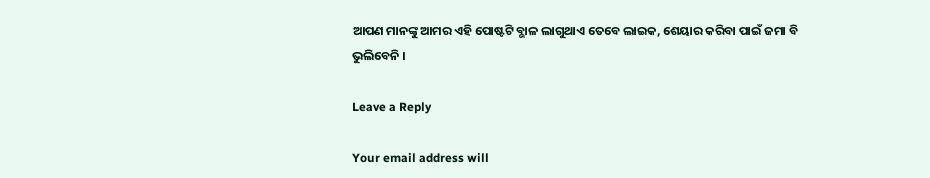ଆପଣ ମାନଙ୍କୁ ଆମର ଏହି ପୋଷ୍ଟଟି ବ୍ଭାଳ ଲାଗୁଥାଏ ତେବେ ଲାଇକ, ଶେୟାର କରିବା ପାଇଁ ଜମା ବି  ଭୁଲିବେନି ।

Leave a Reply

Your email address will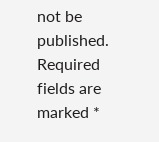not be published. Required fields are marked *